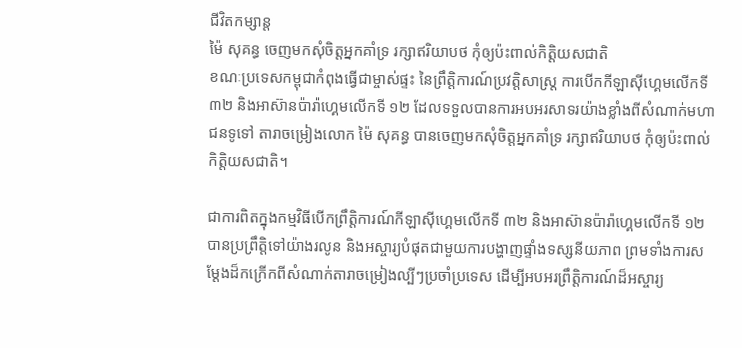ជីវិតកម្សាន្ដ
ម៉ៃ សុគន្ធ ចេញមកសុំចិត្តអ្នកគាំទ្រ រក្សាឥរិយាបថ កុំឲ្យប៉ះពាល់កិត្តិយសជាតិ
ខណៈប្រទេសកម្ពុជាកំពុងធ្វើជាម្ចាស់ផ្ទះ នៃព្រឹត្តិការណ៍ប្រវត្តិសាស្ត្រ ការបើកកីឡាស៊ីហ្គេមលើកទី ៣២ និងអាស៊ានប៉ារ៉ាហ្គេមលើកទី ១២ ដែលទទួលបានការអបអរសាទរយ៉ាងខ្លាំងពីសំណាក់មហាជនទូទៅ តារាចម្រៀងលោក ម៉ៃ សុគន្ធ បានចេញមកសុំចិត្តអ្នកគាំទ្រ រក្សាឥរិយាបថ កុំឲ្យប៉ះពាល់កិត្តិយសជាតិ។

ជាការពិតក្នុងកម្មវិធីបើកព្រឹត្តិការណ៍កីឡាស៊ីហ្គេមលើកទី ៣២ និងអាស៊ានប៉ារ៉ាហ្គេមលើកទី ១២ បានប្រព្រឹត្តិទៅយ៉ាងរលូន និងអស្ចារ្យបំផុតជាមួយការបង្ហាញផ្ទាំងទស្សនីយភាព ព្រមទាំងការសម្ដែងដ៏កក្រើកពីសំណាក់តារាចម្រៀងល្បីៗប្រចាំប្រទេស ដើម្បីអបអរព្រឹត្តិការណ៍ដ៏អស្ចារ្យ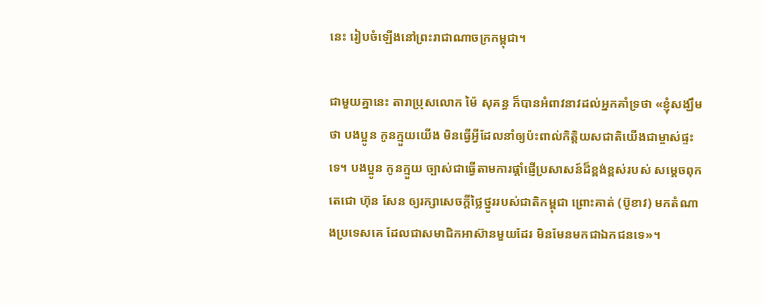នេះ រៀបចំឡើងនៅព្រះរាជាណាចក្រកម្ពុជា។

ជាមួយគ្នានេះ តារាប្រុសលោក ម៉ៃ សុគន្ធ ក៏បានអំពាវនាវដល់អ្នកគាំទ្រថា «ខ្ញុំសង្ឃឹមថា បងប្អូន កូនក្មួយយើង មិនធ្វើអ្វីដែលនាំឲ្យប៉ះពាល់កិត្តិយសជាតិយើងជាម្ចាស់ផ្ទះទេ។ បងប្អូន កូនក្មួយ ច្បាស់ជាធ្វើតាមការផ្ដាំផ្ញើប្រសាសន៍ដ៏ខ្ពង់ខ្ពស់របស់ សម្ដេចពុកតេជោ ហ៊ុន សែន ឲ្យរក្សាសេចក្ដីថ្លៃថ្នូររបស់ជាតិកម្ពុជា ព្រោះគាត់ (ប៊ូខាវ) មកតំណាងប្រទេសគេ ដែលជាសមាជិកអាស៊ានមួយដែរ មិនមែនមកជាឯកជនទេ»។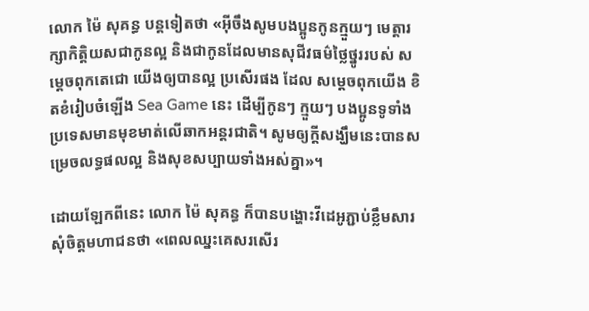លោក ម៉ៃ សុគន្ធ បន្តទៀតថា «អ៊ីចឹងសូមបងប្អូនកូនក្មួយៗ មេត្តារក្សាកិត្តិយសជាកូនល្អ និងជាកូនដែលមានសុជីវធម៌ថ្លៃថ្នូររបស់ សម្ដេចពុកតេជោ យើងឲ្យបានល្អ ប្រសើរផង ដែល សម្ដេចពុកយើង ខិតខំរៀបចំឡើង Sea Game នេះ ដើម្បីកូនៗ ក្មួយៗ បងប្អូនទូទាំងប្រទេសមានមុខមាត់លើឆាកអន្តរជាតិ។ សូមឲ្យក្តីសង្ឃឹមនេះបានសម្រេចលទ្ធផលល្អ និងសុខសប្បាយទាំងអស់គ្នា»។

ដោយឡែកពីនេះ លោក ម៉ៃ សុគន្ធ ក៏បានបង្ហោះវីដេអូភ្ជាប់ខ្លឹមសារសុំចិត្តមហាជនថា «ពេលឈ្នះគេសរសើរ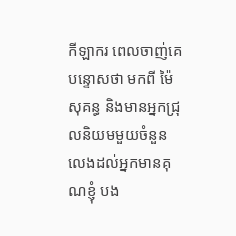កីឡាករ ពេលចាញ់គេបន្ទោសថា មកពី ម៉ៃ សុគន្ធ និងមានអ្នកជ្រុលនិយមមួយចំនួន លេងដល់អ្នកមានគុណខ្ញុំ បង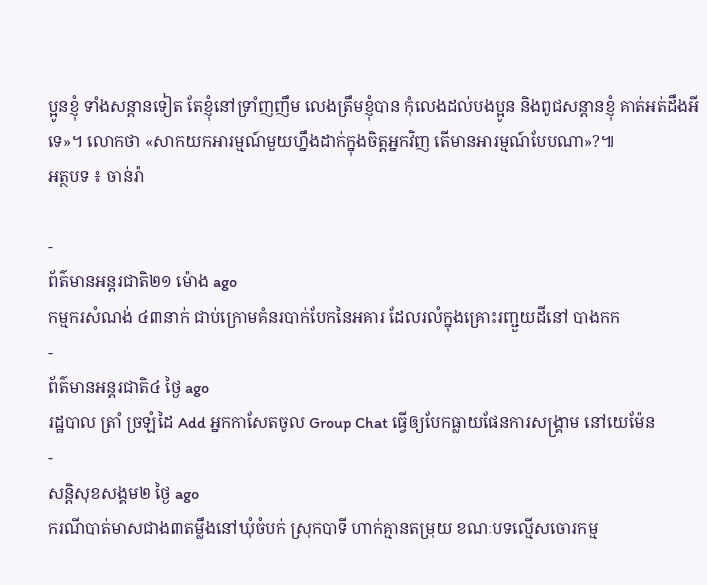ប្អូនខ្ញុំ ទាំងសន្តានទៀត តែខ្ញុំនៅទ្រាំញញឹម លេងត្រឹមខ្ញុំបាន កុំលេងដល់បងប្អូន និងពូជសន្តានខ្ញុំ គាត់អត់ដឹងអីទេ»។ លោកថា «សាកយកអារម្មណ៍មួយហ្នឹងដាក់ក្នុងចិត្តអ្នកវិញ តើមានអារម្មណ៍បែបណា»?៕
អត្ថបទ ៖ ចាន់រ៉ា

-
ព័ត៌មានអន្ដរជាតិ២១ ម៉ោង ago
កម្មករសំណង់ ៤៣នាក់ ជាប់ក្រោមគំនរបាក់បែកនៃអគារ ដែលរលំក្នុងគ្រោះរញ្ជួយដីនៅ បាងកក
-
ព័ត៌មានអន្ដរជាតិ៤ ថ្ងៃ ago
រដ្ឋបាល ត្រាំ ច្រឡំដៃ Add អ្នកកាសែតចូល Group Chat ធ្វើឲ្យបែកធ្លាយផែនការសង្គ្រាម នៅយេម៉ែន
-
សន្តិសុខសង្គម២ ថ្ងៃ ago
ករណីបាត់មាសជាង៣តម្លឹងនៅឃុំចំបក់ ស្រុកបាទី ហាក់គ្មានតម្រុយ ខណៈបទល្មើសចោរកម្ម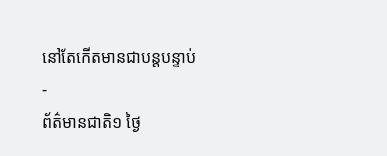នៅតែកើតមានជាបន្តបន្ទាប់
-
ព័ត៌មានជាតិ១ ថ្ងៃ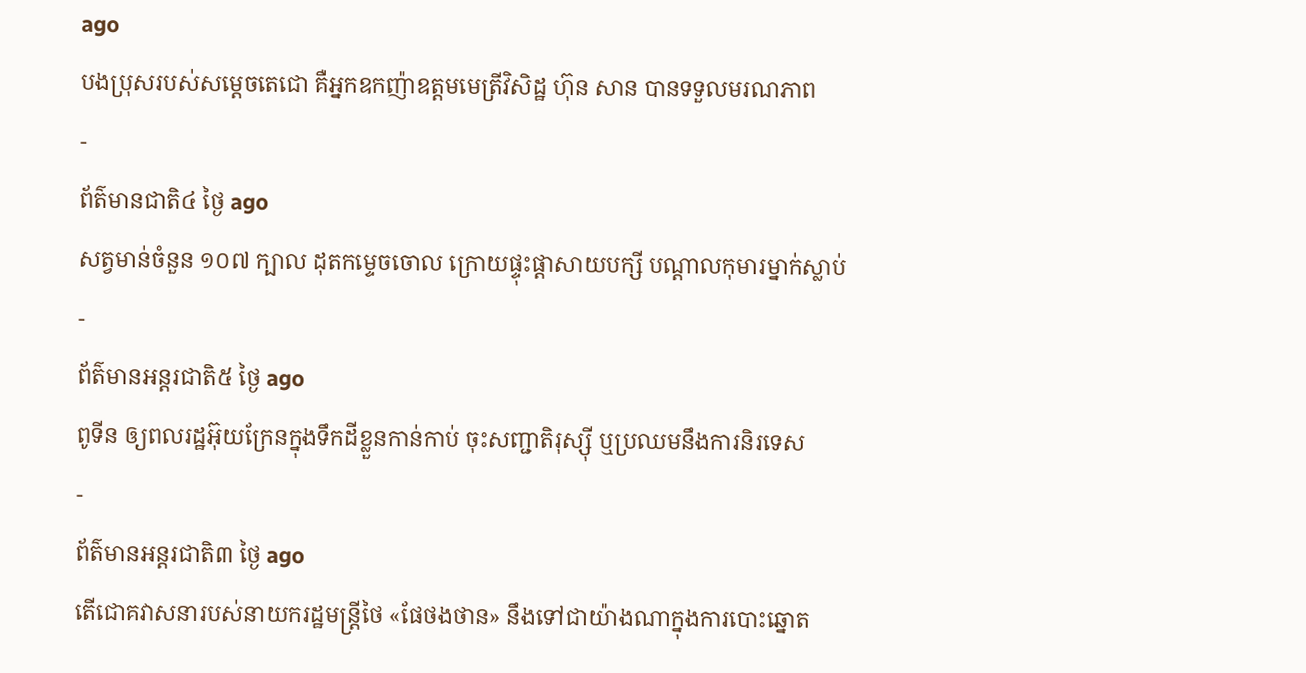ago
បងប្រុសរបស់សម្ដេចតេជោ គឺអ្នកឧកញ៉ាឧត្តមមេត្រីវិសិដ្ឋ ហ៊ុន សាន បានទទួលមរណភាព
-
ព័ត៌មានជាតិ៤ ថ្ងៃ ago
សត្វមាន់ចំនួន ១០៧ ក្បាល ដុតកម្ទេចចោល ក្រោយផ្ទុះផ្ដាសាយបក្សី បណ្តាលកុមារម្នាក់ស្លាប់
-
ព័ត៌មានអន្ដរជាតិ៥ ថ្ងៃ ago
ពូទីន ឲ្យពលរដ្ឋអ៊ុយក្រែនក្នុងទឹកដីខ្លួនកាន់កាប់ ចុះសញ្ជាតិរុស្ស៊ី ឬប្រឈមនឹងការនិរទេស
-
ព័ត៌មានអន្ដរជាតិ៣ ថ្ងៃ ago
តើជោគវាសនារបស់នាយករដ្ឋមន្ត្រីថៃ «ផែថងថាន» នឹងទៅជាយ៉ាងណាក្នុងការបោះឆ្នោត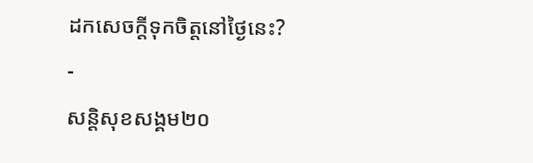ដកសេចក្តីទុកចិត្តនៅថ្ងៃនេះ?
-
សន្តិសុខសង្គម២០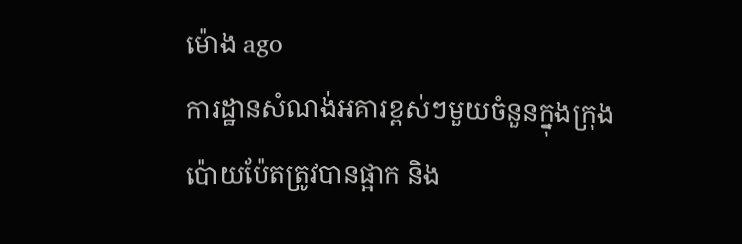ម៉ោង ago
ការដ្ឋានសំណង់អគារខ្ពស់ៗមួយចំនួនក្នុងក្រុងប៉ោយប៉ែតត្រូវបានផ្អាក និង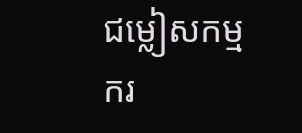ជម្លៀសកម្មករ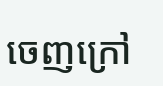ចេញក្រៅ